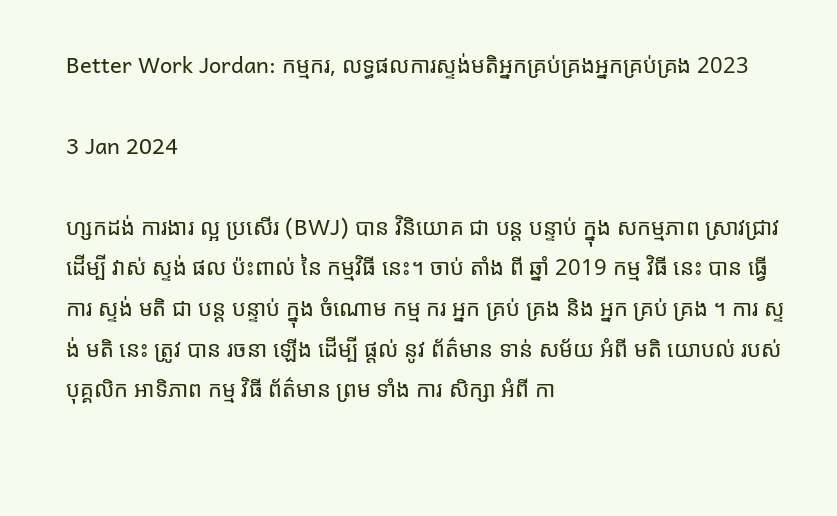Better Work Jordan: កម្មករ, លទ្ធផលការស្ទង់មតិអ្នកគ្រប់គ្រងអ្នកគ្រប់គ្រង 2023

3 Jan 2024

ហ្សកដង់ ការងារ ល្អ ប្រសើរ (BWJ) បាន វិនិយោគ ជា បន្ត បន្ទាប់ ក្នុង សកម្មភាព ស្រាវជ្រាវ ដើម្បី វាស់ ស្ទង់ ផល ប៉ះពាល់ នៃ កម្មវិធី នេះ។ ចាប់ តាំង ពី ឆ្នាំ 2019 កម្ម វិធី នេះ បាន ធ្វើ ការ ស្ទង់ មតិ ជា បន្ត បន្ទាប់ ក្នុង ចំណោម កម្ម ករ អ្នក គ្រប់ គ្រង និង អ្នក គ្រប់ គ្រង ។ ការ ស្ទង់ មតិ នេះ ត្រូវ បាន រចនា ឡើង ដើម្បី ផ្តល់ នូវ ព័ត៌មាន ទាន់ សម័យ អំពី មតិ យោបល់ របស់ បុគ្គលិក អាទិភាព កម្ម វិធី ព័ត៌មាន ព្រម ទាំង ការ សិក្សា អំពី កា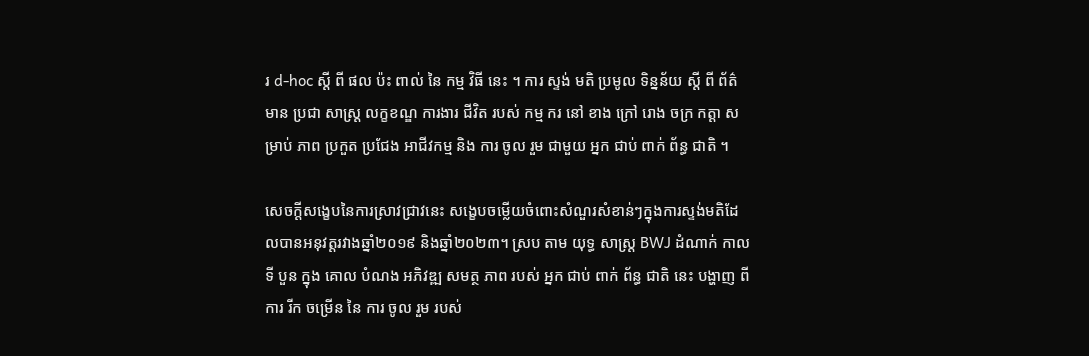រ d-hoc ស្តី ពី ផល ប៉ះ ពាល់ នៃ កម្ម វិធី នេះ ។ ការ ស្ទង់ មតិ ប្រមូល ទិន្នន័យ ស្តី ពី ព័ត៌មាន ប្រជា សាស្ត្រ លក្ខខណ្ឌ ការងារ ជីវិត របស់ កម្ម ករ នៅ ខាង ក្រៅ រោង ចក្រ កត្តា សម្រាប់ ភាព ប្រកួត ប្រជែង អាជីវកម្ម និង ការ ចូល រួម ជាមួយ អ្នក ជាប់ ពាក់ ព័ន្ធ ជាតិ ។

សេចក្តីសង្ខេបនៃការស្រាវជ្រាវនេះ សង្ខេបចម្លើយចំពោះសំណួរសំខាន់ៗក្នុងការស្ទង់មតិដែលបានអនុវត្តរវាងឆ្នាំ២០១៩ និងឆ្នាំ២០២៣។ ស្រប តាម យុទ្ធ សាស្ត្រ BWJ ដំណាក់ កាល ទី បួន ក្នុង គោល បំណង អភិវឌ្ឍ សមត្ថ ភាព របស់ អ្នក ជាប់ ពាក់ ព័ន្ធ ជាតិ នេះ បង្ហាញ ពី ការ រីក ចម្រើន នៃ ការ ចូល រួម របស់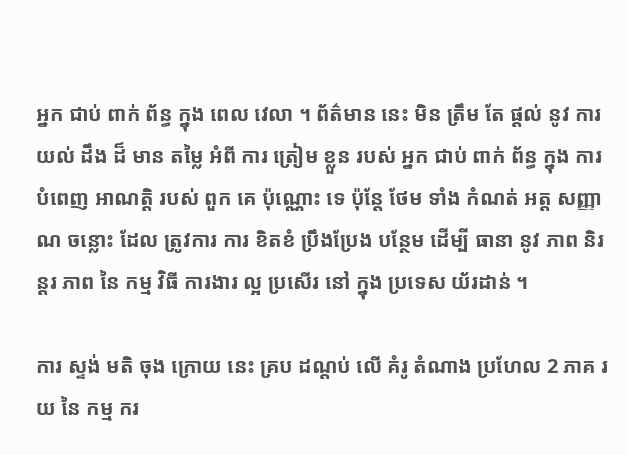អ្នក ជាប់ ពាក់ ព័ន្ធ ក្នុង ពេល វេលា ។ ព័ត៌មាន នេះ មិន ត្រឹម តែ ផ្តល់ នូវ ការ យល់ ដឹង ដ៏ មាន តម្លៃ អំពី ការ ត្រៀម ខ្លួន របស់ អ្នក ជាប់ ពាក់ ព័ន្ធ ក្នុង ការ បំពេញ អាណត្តិ របស់ ពួក គេ ប៉ុណ្ណោះ ទេ ប៉ុន្តែ ថែម ទាំង កំណត់ អត្ត សញ្ញាណ ចន្លោះ ដែល ត្រូវការ ការ ខិតខំ ប្រឹងប្រែង បន្ថែម ដើម្បី ធានា នូវ ភាព និរន្តរ ភាព នៃ កម្ម វិធី ការងារ ល្អ ប្រសើរ នៅ ក្នុង ប្រទេស យ័រដាន់ ។

ការ ស្ទង់ មតិ ចុង ក្រោយ នេះ គ្រប ដណ្តប់ លើ គំរូ តំណាង ប្រហែល 2 ភាគ រយ នៃ កម្ម ករ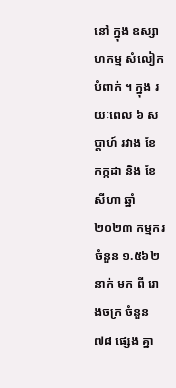នៅ ក្នុង ឧស្សាហកម្ម សំលៀកបំពាក់ ។ ក្នុង រយៈពេល ៦ សប្តាហ៍ រវាង ខែ កក្កដា និង ខែ សីហា ឆ្នាំ ២០២៣ កម្មករ ចំនួន ១.៥៦២ នាក់ មក ពី រោងចក្រ ចំនួន ៧៨ ផ្សេង គ្នា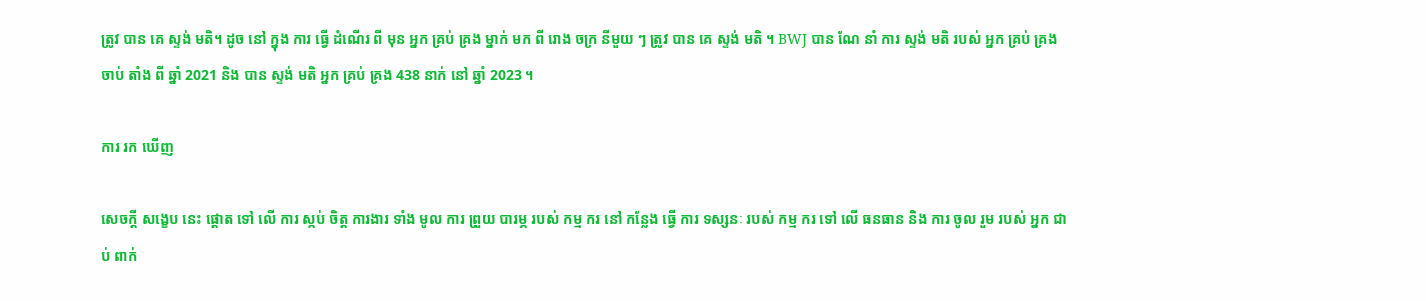ត្រូវ បាន គេ ស្ទង់ មតិ។ ដូច នៅ ក្នុង ការ ធ្វើ ដំណើរ ពី មុន អ្នក គ្រប់ គ្រង ម្នាក់ មក ពី រោង ចក្រ នីមួយ ៗ ត្រូវ បាន គេ ស្ទង់ មតិ ។ BWJ បាន ណែ នាំ ការ ស្ទង់ មតិ របស់ អ្នក គ្រប់ គ្រង ចាប់ តាំង ពី ឆ្នាំ 2021 និង បាន ស្ទង់ មតិ អ្នក គ្រប់ គ្រង 438 នាក់ នៅ ឆ្នាំ 2023 ។

ការ រក ឃើញ

សេចក្តី សង្ខេប នេះ ផ្តោត ទៅ លើ ការ ស្កប់ ចិត្ដ ការងារ ទាំង មូល ការ ព្រួយ បារម្ភ របស់ កម្ម ករ នៅ កន្លែង ធ្វើ ការ ទស្សនៈ របស់ កម្ម ករ ទៅ លើ ធនធាន និង ការ ចូល រួម របស់ អ្នក ជាប់ ពាក់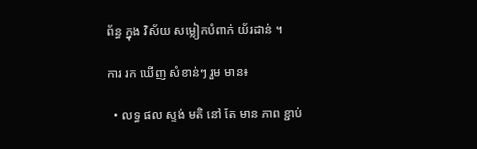ព័ន្ធ ក្នុង វិស័យ សម្លៀកបំពាក់ យ័រដាន់ ។

ការ រក ឃើញ សំខាន់ៗ រួម មាន៖

  • លទ្ធ ផល ស្ទង់ មតិ នៅ តែ មាន ភាព ខ្ជាប់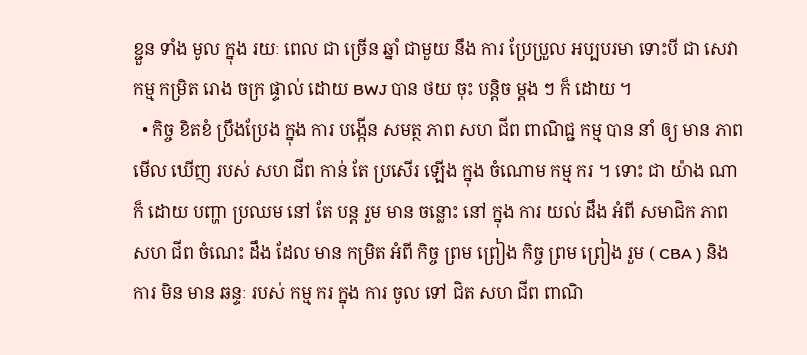ខ្ជួន ទាំង មូល ក្នុង រយៈ ពេល ជា ច្រើន ឆ្នាំ ជាមួយ នឹង ការ ប្រែប្រួល អប្បបរមា ទោះបី ជា សេវា កម្ម កម្រិត រោង ចក្រ ផ្ទាល់ ដោយ BWJ បាន ថយ ចុះ បន្តិច ម្តង ៗ ក៏ ដោយ ។
  • កិច្ច ខិតខំ ប្រឹងប្រែង ក្នុង ការ បង្កើន សមត្ថ ភាព សហ ជីព ពាណិជ្ជ កម្ម បាន នាំ ឲ្យ មាន ភាព មើល ឃើញ របស់ សហ ជីព កាន់ តែ ប្រសើរ ឡើង ក្នុង ចំណោម កម្ម ករ ។ ទោះ ជា យ៉ាង ណា ក៏ ដោយ បញ្ហា ប្រឈម នៅ តែ បន្ត រួម មាន ចន្លោះ នៅ ក្នុង ការ យល់ ដឹង អំពី សមាជិក ភាព សហ ជីព ចំណេះ ដឹង ដែល មាន កម្រិត អំពី កិច្ច ព្រម ព្រៀង កិច្ច ព្រម ព្រៀង រួម ( CBA ) និង ការ មិន មាន ឆន្ទៈ របស់ កម្ម ករ ក្នុង ការ ចូល ទៅ ជិត សហ ជីព ពាណិ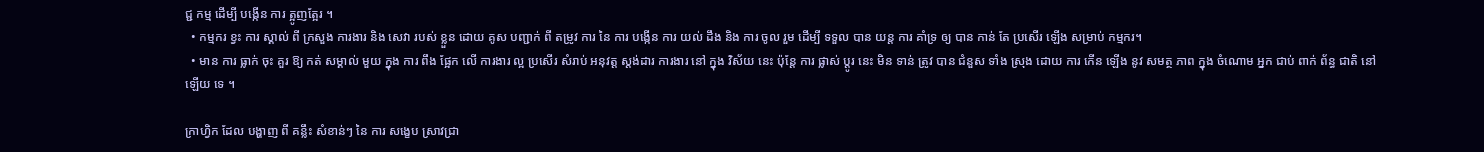ជ្ជ កម្ម ដើម្បី បង្កើន ការ ត្អូញត្អែរ ។
  • កម្មករ ខ្វះ ការ ស្គាល់ ពី ក្រសួង ការងារ និង សេវា របស់ ខ្លួន ដោយ គូស បញ្ជាក់ ពី តម្រូវ ការ នៃ ការ បង្កើន ការ យល់ ដឹង និង ការ ចូល រួម ដើម្បី ទទួល បាន យន្ត ការ គាំទ្រ ឲ្យ បាន កាន់ តែ ប្រសើរ ឡើង សម្រាប់ កម្មករ។
  • មាន ការ ធ្លាក់ ចុះ គួរ ឱ្យ កត់ សម្គាល់ មួយ ក្នុង ការ ពឹង ផ្អែក លើ ការងារ ល្អ ប្រសើរ សំរាប់ អនុវត្ត ស្តង់ដារ ការងារ នៅ ក្នុង វិស័យ នេះ ប៉ុន្តែ ការ ផ្លាស់ ប្តូរ នេះ មិន ទាន់ ត្រូវ បាន ជំនួស ទាំង ស្រុង ដោយ ការ កើន ឡើង នូវ សមត្ថ ភាព ក្នុង ចំណោម អ្នក ជាប់ ពាក់ ព័ន្ធ ជាតិ នៅ ឡើយ ទេ ។

ក្រាហ្វិក ដែល បង្ហាញ ពី គន្លឹះ សំខាន់ៗ នៃ ការ សង្ខេប ស្រាវជ្រា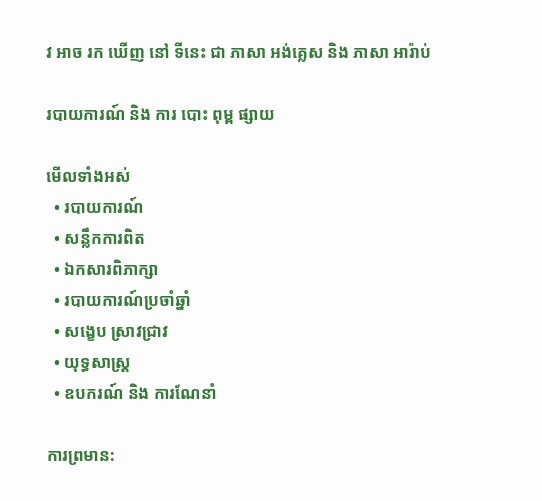វ អាច រក ឃើញ នៅ ទីនេះ ជា ភាសា អង់គ្លេស និង ភាសា អារ៉ាប់

របាយការណ៍ និង ការ បោះ ពុម្ព ផ្សាយ

មើលទាំងអស់
  • របាយការណ៍
  • សន្លឹកការពិត
  • ឯកសារពិភាក្សា
  • របាយការណ៍ប្រចាំឆ្នាំ
  • សង្ខេប ស្រាវជ្រាវ
  • យុទ្ធសាស្ត្រ
  • ឧបករណ៍ និង ការណែនាំ

ការព្រមាន: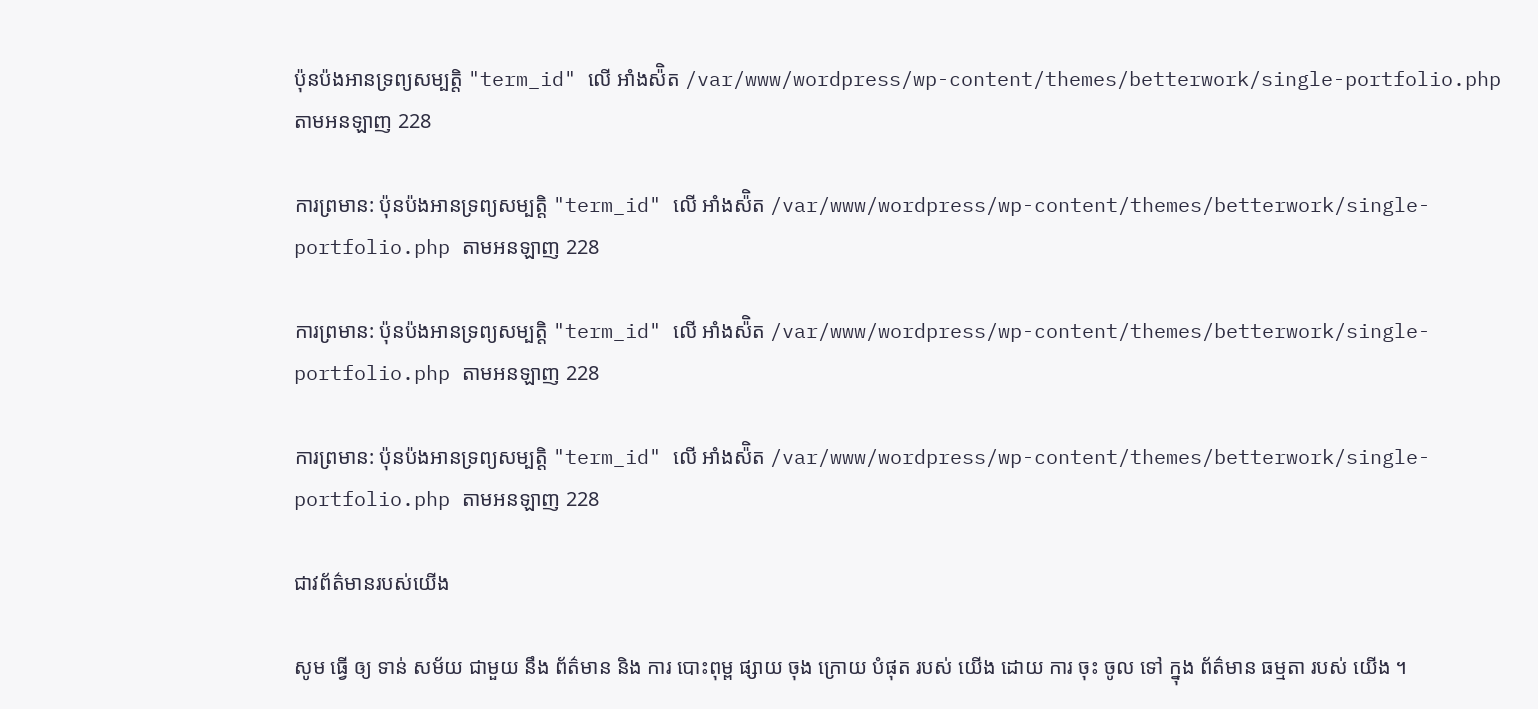ប៉ុនប៉ងអានទ្រព្យសម្បត្តិ "term_id" លើ អាំងស៉ិត /var/www/wordpress/wp-content/themes/betterwork/single-portfolio.php តាមអនឡាញ 228

ការព្រមាន: ប៉ុនប៉ងអានទ្រព្យសម្បត្តិ "term_id" លើ អាំងស៉ិត /var/www/wordpress/wp-content/themes/betterwork/single-portfolio.php តាមអនឡាញ 228

ការព្រមាន: ប៉ុនប៉ងអានទ្រព្យសម្បត្តិ "term_id" លើ អាំងស៉ិត /var/www/wordpress/wp-content/themes/betterwork/single-portfolio.php តាមអនឡាញ 228

ការព្រមាន: ប៉ុនប៉ងអានទ្រព្យសម្បត្តិ "term_id" លើ អាំងស៉ិត /var/www/wordpress/wp-content/themes/betterwork/single-portfolio.php តាមអនឡាញ 228

ជាវព័ត៌មានរបស់យើង

សូម ធ្វើ ឲ្យ ទាន់ សម័យ ជាមួយ នឹង ព័ត៌មាន និង ការ បោះពុម្ព ផ្សាយ ចុង ក្រោយ បំផុត របស់ យើង ដោយ ការ ចុះ ចូល ទៅ ក្នុង ព័ត៌មាន ធម្មតា របស់ យើង ។